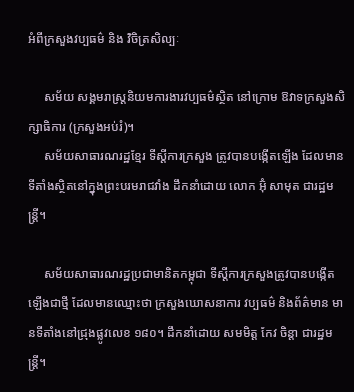អំពីក្រសួងវប្បធម៌ និង វិចិត្រសិល្បៈ

     សម័យ សង្គមរាស្ត្រនិយមការងារវប្បធម៌ស្ថិត នៅក្រោម ឱវាទក្រសួងសិក្សាធិការ (ក្រសួងអប់រំ)។
     សម័យសាធារណរដ្ឋខ្មែរ ទីស្ដីការក្រសួង ត្រូវបានបង្កើតឡើង ដែលមានទីតាំងស្ថិតនៅក្នុងព្រះបរមរាជវាំង ដឹកនាំដោយ លោក អ៊ុំ សាមុត ជារដ្ឋមន្ត្រី។

     សម័យសាធារណរដ្ឋប្រជាមានិតកម្ពុជា ទីស្ដីការក្រសួងត្រូវបានបង្កើតឡើងជាថ្មី ដែលមានឈ្មោះថា ក្រសួងឃោសនាការ វប្បធម៌ និងព័ត៌មាន មានទីតាំងនៅជ្រុងផ្លូវលេខ ១៨០។ ដឹកនាំដោយ សមមិត្ត កែវ ចិន្តា ជារដ្ឋមន្រ្តី។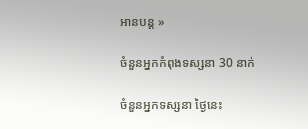អានបន្ត »

ចំនួនអ្នកកំពុងទស្សនា 30 នាក់

ចំនួនអ្នកទស្សនា ថ្ងៃនេះ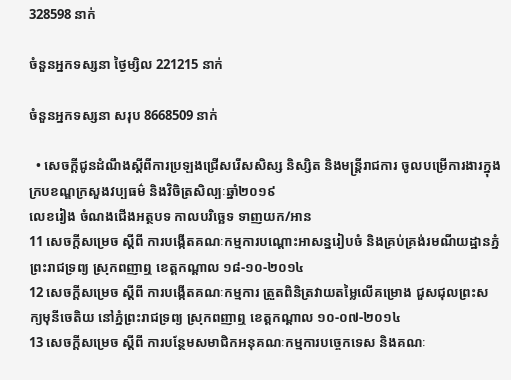328598 នាក់

ចំនួនអ្នកទស្សនា ថ្ងៃម្សិល 221215 នាក់

ចំនួនអ្នកទស្សនា សរុប 8668509 នាក់

  • សេចក្តីជូនដំណឹងស្តីពីការប្រឡងជ្រើសរើសសិស្ស និស្សិត និងមន្ត្រីរាជការ ចូលបម្រើការងារក្នុងក្របខណ្ឌក្រសួងវប្បធម៌ និងវិចិត្រសិល្បៈឆ្នាំ២០១៩
លេខរៀង ចំណងជើងអត្ថបទ កាលបរិច្ឆេទ ទាញយក/អាន
11 សេចក្ដីសម្រេច ស្ដីពី ការបង្កើតគណៈកម្មការបណ្ដោះអាសន្នរៀបចំ និងគ្រប់គ្រង់រមណីយដ្ឋានភ្នំព្រះរាជទ្រព្យ ស្រុកពញាឮ ខេត្តកណ្ដាល ១៨-១០-២០១៤
12 សេចក្ដីសម្រេច ស្ដីពី ការបង្កើតគណៈកម្មការ ត្រួតពិនិត្រវាយតម្លៃលើគម្រោង ជួសជុលព្រះសក្យមុនីចេតិយ នៅភ្នំព្រះរាជទ្រព្យ ស្រុកពញាឮ ខេត្តកណ្ដាល ១០-០៧-២០១៤
13 សេចក្ដីសម្រេច ស្ដីពី ការបន្ថែមសមាជិកអនុគណៈកម្មការបច្ចេកទេស និងគណៈ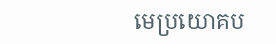មេប្រយោគប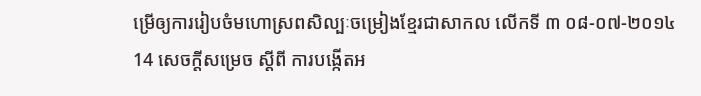ម្រើឲ្យការរៀបចំមហោស្រពសិល្បៈចម្រៀងខ្មែរជាសាកល លើកទី ៣ ០៨-០៧-២០១៤
14 សេចក្ដីសម្រេច ស្ដីពី ការបង្កើតអ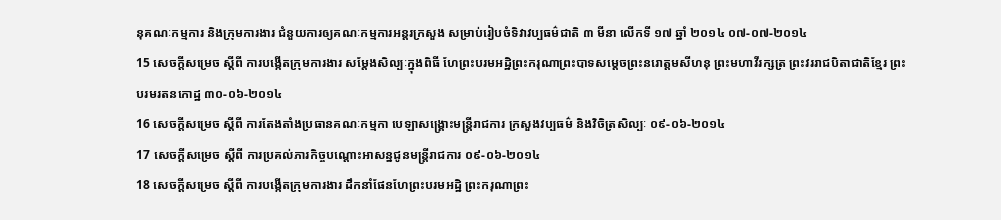នុគណៈកម្មការ និងក្រុមការងារ ជំនួយការឲ្យគណៈកម្មការអន្តរក្រសួង សម្រាប់រៀបចំទិវាវប្បធម៌ជាតិ ៣ មីនា លើកទី ១៧ ឆ្នាំ ២០១៤ ០៧-០៧-២០១៤
15 សេចក្ដីសម្រេច ស្ដីពី ការបង្កើតក្រុមការងារ សម្ដែងសិល្បៈក្នុងពិធី ហែព្រះបរមអដ្ឋិព្រះករុណាព្រះបាទសម្ដេចព្រះនរោត្តមសីហនុ ព្រះមហាវីរក្សត្រ ព្រះវររាជបិតាជាតិខ្មែរ ព្រះបរមរតនកោដ្ឋ ៣០-០៦-២០១៤
16 សេចក្ដីសម្រេច ស្ដីពី ការតែងតាំងប្រធានគណៈកម្មកា បេឡាសង្គ្រោះមន្ត្រីរាជការ ក្រសួងវប្បធម៌ និងវិចិត្រសិល្បៈ ០៩-០៦-២០១៤
17 សេចក្ដីសម្រេច ស្ដីពី ការប្រគល់ភារកិច្ចបណ្ដោះអាសន្នជូនមន្ត្រីរាជការ ០៩-០៦-២០១៤
18 សេចក្ដីសម្រេច ស្ដីពី ការបង្កើតក្រុមការងារ ដឹកនាំផែនហែព្រះបរមអដ្ឋិ ព្រះករុណាព្រះ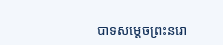បាទសម្ដេចព្រះនរោ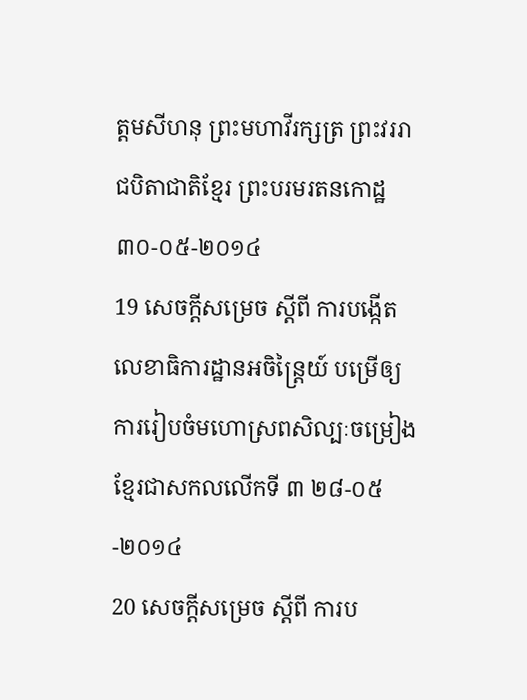ត្តមសីហនុ ព្រះមហាវីរក្សត្រ ព្រះវររាជបិតាជាតិខ្មែរ ព្រះបរមរតនកោដ្ឋ ៣០-០៥-២០១៤
19 សេចក្ដីសម្រេច ស្ដីពី ការបង្កើតលេខាធិការដ្ឋានអចិន្ត្រៃយ៍ បម្រើឲ្យការរៀបចំមហោស្រពសិល្បៈចម្រៀងខ្មែរជាសកលលើកទី ៣ ២៨-០៥-២០១៤
20 សេចក្ដីសម្រេច ស្ដីពី ការប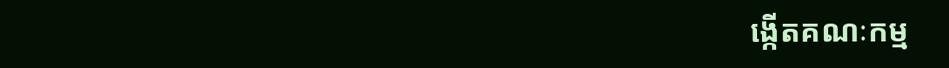ង្កើតគណៈកម្ម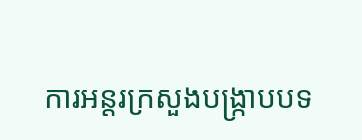ការអន្តរក្រសួងបង្រ្កាបបទ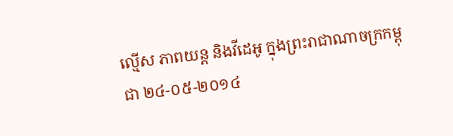ល្មើស ភាពយន្ដ និងវីដេអូ ក្នុងព្រះរាជាណាចក្រកម្ពុជា ២៤-០៥-២០១៤